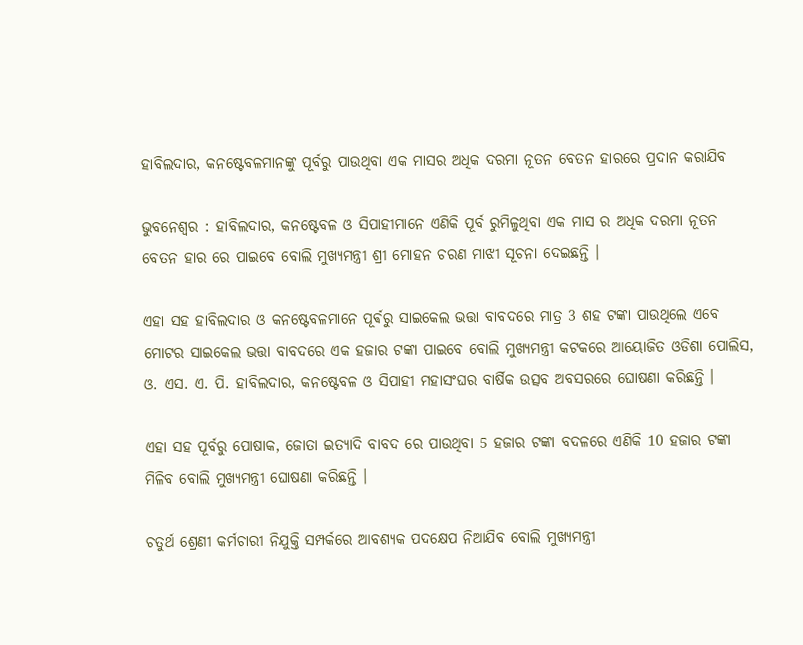ହାବିଲଦାର, କନଷ୍ଟେବଳମାନଙ୍କୁ ପୂର୍ବରୁ ପାଉଥିବା ଏକ ମାସର ଅଧିକ ଦରମା ନୂତନ ବେତନ ହାରରେ ପ୍ରଦାନ କରାଯିବ

ଭୁବନେଶ୍ୱର : ହାବିଲଦାର, କନଷ୍ଟେବଳ ଓ ସିପାହୀମାନେ ଏଣିକି ପୂର୍ବ ରୁମିଳୁଥିବା ଏକ ମାସ ର ଅଧିକ ଦରମା ନୂତନ ବେତନ ହାର ରେ ପାଇବେ ବୋଲି ମୁଖ୍ୟମନ୍ତ୍ରୀ ଶ୍ରୀ ମୋହନ ଚରଣ ମାଝୀ ସୂଚନା ଦେଇଛନ୍ତି ।

ଏହା ସହ ହାବିଲଦାର ଓ କନଷ୍ଟେବଳମାନେ ପୂର୍ଵରୁ ସାଇକେଲ ଭତ୍ତା ବାବଦରେ ମାତ୍ର 3 ଶହ ଟଙ୍କା ପାଉଥିଲେ ଏବେ ମୋଟର ସାଇକେଲ ଭତ୍ତା ବାବଦରେ ଏକ ହଜାର ଟଙ୍କା ପାଇବେ ବୋଲି ମୁଖ୍ୟମନ୍ତ୍ରୀ କଟକରେ ଆୟୋଜିତ ଓଡିଶା ପୋଲିସ, ଓ. ଏସ. ଏ. ପି. ହାବିଲଦାର, କନଷ୍ଟେବଳ ଓ ସିପାହୀ ମହାସଂଘର ବାର୍ଷିକ ଉତ୍ସବ ଅବସରରେ ଘୋଷଣା କରିଛନ୍ତି ।

ଏହା ସହ ପୂର୍ବରୁ ପୋଷାକ, ଜୋତା ଇତ୍ୟାଦି ବାବଦ ରେ ପାଉଥିବା 5 ହଜାର ଟଙ୍କା ବଦଳରେ ଏଣିକି 10 ହଜାର ଟଙ୍କା ମିଳିବ ବୋଲି ମୁଖ୍ୟମନ୍ତ୍ରୀ ଘୋଷଣା କରିଛନ୍ତି ।

ଚତୁର୍ଥ ଶ୍ରେଣୀ କର୍ମଚାରୀ ନିଯୁକ୍ତି ସମ୍ପର୍କରେ ଆବଶ୍ୟକ ପଦକ୍ଷେପ ନିଆଯିବ ବୋଲି ମୁଖ୍ୟମନ୍ତ୍ରୀ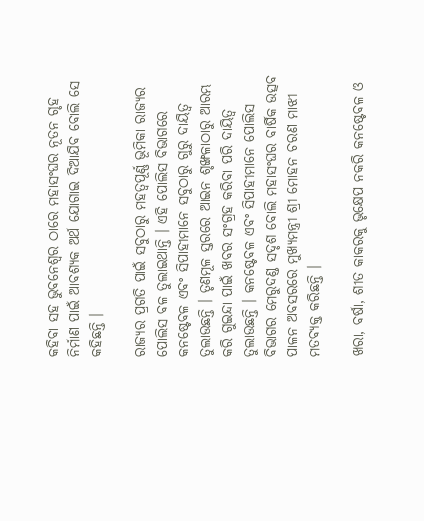କହିବା ସହ ଭୁବନେଶ୍ୱର ଠାରେ ମହାସଂଘର ନୂତନ ଗୃହ ନିର୍ମାଣ ପାଇଁ ଆବଶ୍ୟକ ଅର୍ଥ ଯୋଗାଇ ଦିଆଯିବ ବୋଲି ସେ କହିଛନ୍ତି ।

ରାଜ୍ୟର ପ୍ରଗତି ପାଇଁ ସବୁଠାରୁ ମହତ୍ଵପୂର୍ଣ୍ଣ ଭୂମିକା ରାଜ୍ୟର ପୋଲିସ ବଳ ତୁଲାଇଥାନ୍ତି । ଏହି ପୋଲିସ ବିଭାଗରେ କନଷ୍ଟେବଳ ଏବଂ ସିପାହୀମାନେ ସବୁଠାରୁ ଗୁରୁ ଦାୟିତ୍ଵ ତୁଲାଉଛନ୍ତି । ତୃଣମୂଳ ସ୍ତରରେ ଆଇନ ଶୃଙ୍ଖଳାଠାରୁ ଆରମ୍ଭ କରି ଗୁଇନ୍ଦା ପାଇଁ ଖବର ସଂଗ୍ରହ କରିବା ପରି ଦାୟିତ୍ଵ ତୁଲାଉଛନ୍ତି । କନଷ୍ଟେବଳ ଏବଂ ସିପାହୀମାନେ ପୋଲିସ ବିଭାଗର ମେରୁଦଣ୍ଡ ସଦୃଶ ବୋଲି ମହାସଂଘର ବାର୍ଷିକ ଉତ୍ସବ ପାଳନ ଅବସରରେ ମୁଖ୍ୟମନ୍ତ୍ରୀ ଶ୍ରୀ ମୋହନ ଚରଣ ମାଝୀ ମତବ୍ୟକ୍ତ କରିଛନ୍ତି ।

ଖରା, ବର୍ଷା, ଶୀତ କାକରକୁ ଭୃକ୍ଷେପ ନକରି କନଷ୍ଟେବଳ ଓ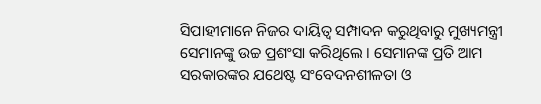ସିପାହୀମାନେ ନିଜର ଦାୟିତ୍ଵ ସମ୍ପାଦନ କରୁଥିବାରୁ ମୁଖ୍ୟମନ୍ତ୍ରୀ ସେମାନଙ୍କୁ ଉଚ୍ଚ ପ୍ରଶଂସା କରିଥିଲେ । ସେମାନଙ୍କ ପ୍ରତି ଆମ ସରକାରଙ୍କର ଯଥେଷ୍ଟ ସଂବେଦନଶୀଳତା ଓ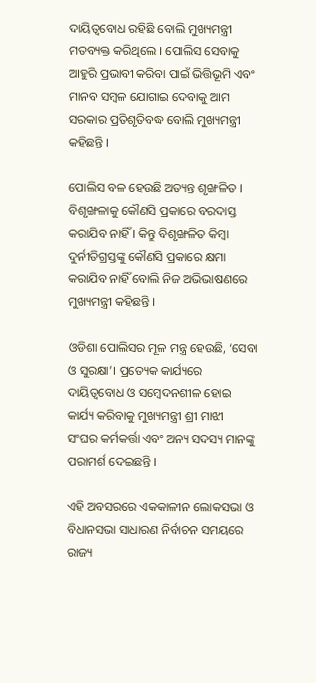ଦାୟିତ୍ୱବୋଧ ରହିଛି ବୋଲି ମୁଖ୍ୟମନ୍ତ୍ରୀ ମତବ୍ୟକ୍ତ କରିଥିଲେ । ପୋଲିସ ସେବାକୁ ଆହୁରି ପ୍ରଭାବୀ କରିବା ପାଇଁ ଭିତ୍ତିଭୂମି ଏବଂ ମାନବ ସମ୍ବଳ ଯୋଗାଇ ଦେବାକୁ ଆମ ସରକାର ପ୍ରତିଶୃତିବଦ୍ଧ ବୋଲି ମୁଖ୍ୟମନ୍ତ୍ରୀ କହିଛନ୍ତି ।

ପୋଲିସ ବଳ ହେଉଛି ଅତ୍ୟନ୍ତ ଶୃଙ୍ଖଳିତ । ବିଶୃଙ୍ଖଳାକୁ କୌଣସି ପ୍ରକାରେ ବରଦାସ୍ତ କରାଯିବ ନାହିଁ । କିନ୍ତୁ ବିଶୃଙ୍ଖଳିତ କିମ୍ବା ଦୁର୍ନୀତିଗ୍ରସ୍ତଙ୍କୁ କୌଣସି ପ୍ରକାରେ କ୍ଷମା କରାଯିବ ନାହିଁ ବୋଲି ନିଜ ଅଭିଭାଷଣରେ ମୁଖ୍ୟମନ୍ତ୍ରୀ କହିଛନ୍ତି ।

ଓଡିଶା ପୋଲିସର ମୂଳ ମନ୍ତ୍ର ହେଉଛି, ‘ସେବା ଓ ସୁରକ୍ଷା’। ପ୍ରତ୍ୟେକ କାର୍ଯ୍ୟରେ ଦାୟିତ୍ୱବୋଧ ଓ ସମ୍ବେଦନଶୀଳ ହୋଇ କାର୍ଯ୍ୟ କରିବାକୁ ମୁଖ୍ୟମନ୍ତ୍ରୀ ଶ୍ରୀ ମାଝୀ  ସଂଘର କର୍ମକର୍ତ୍ତା ଏବଂ ଅନ୍ୟ ସଦସ୍ୟ ମାନଙ୍କୁ ପରାମର୍ଶ ଦେଇଛନ୍ତି ।

ଏହି ଅବସରରେ ଏକକାଳୀନ ଲୋକସଭା ଓ ବିଧାନସଭା ସାଧାରଣ ନିର୍ବାଚନ ସମୟରେ  ରାଜ୍ୟ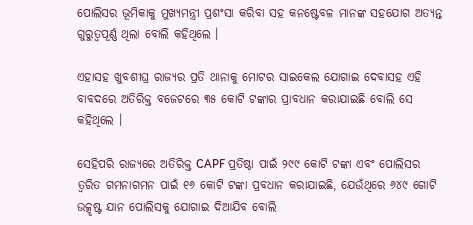ପୋଲିସର ଭୂମିକାକୁ ମୁଖ୍ୟମନ୍ତ୍ରୀ ପ୍ରଶଂସା କରିବା ସହ କନଷ୍ଟେବଳ ମାନଙ୍କ ସହଯୋଗ ଅତ୍ୟନ୍ତ ଗୁରୁତ୍ୱପୂର୍ଣ୍ଣ ଥିଲା ବୋଲି କହିଥିଲେ ।

ଏହାସହ ଖୁବଶୀଘ୍ର ରାଜ୍ୟର ପ୍ରତି ଥାନାକୁ ମୋଟର ସାଇକେଲ ଯୋଗାଇ ଦେବାସହ ଏହି ବାବଦରେ ଅତିରିକ୍ତ ବଜେଟରେ ୩୫ କୋଟି ଟଙ୍କାର ପ୍ରାବଧାନ କରାଯାଇଛି ବୋଲି ସେ କହିଥିଲେ ।

ସେହିପରି ରାଜ୍ୟରେ ଅତିରିକ୍ତ CAPF ପ୍ରତିଷ୍ଠା ପାଇଁ ୨୯୯ କୋଟି ଟଙ୍କା ଏବଂ ପୋଲିସର ତ୍ଵରିତ ଗମନାଗମନ ପାଇଁ ୧୬ କୋଟି ଟଙ୍କା ପ୍ରବଧାନ କରାଯାଇଛି, ଯେଉଁଥିରେ ୬୪୯ ଗୋଟି ଉତ୍କୃଷ୍ଟ ଯାନ ପୋଲିସକୁ ଯୋଗାଇ ଦିଆଯିବ ବୋଲି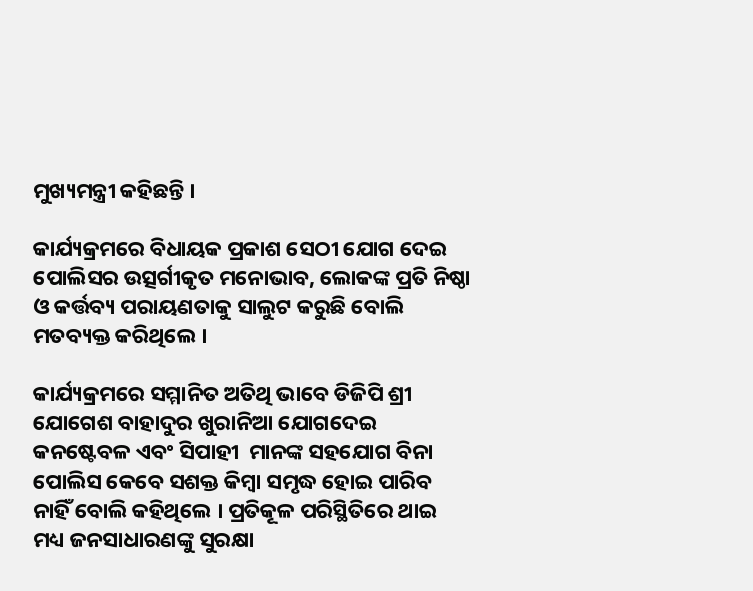ମୁଖ୍ୟମନ୍ତ୍ରୀ କହିଛନ୍ତି ।

କାର୍ଯ୍ୟକ୍ରମରେ ବିଧାୟକ ପ୍ରକାଶ ସେଠୀ ଯୋଗ ଦେଇ ପୋଲିସର ଉତ୍ସର୍ଗୀକୃତ ମନୋଭାବ, ଲୋକଙ୍କ ପ୍ରତି ନିଷ୍ଠା ଓ କର୍ତ୍ତବ୍ୟ ପରାୟଣତାକୁ ସାଲୁଟ କରୁଛି ବୋଲି ମତବ୍ୟକ୍ତ କରିଥିଲେ ।

କାର୍ଯ୍ୟକ୍ରମରେ ସମ୍ମାନିତ ଅତିଥି ଭାବେ ଡିଜିପି ଶ୍ରୀ ଯୋଗେଶ ବାହାଦୁର ଖୁରାନିଆ ଯୋଗଦେଇ କନଷ୍ଟେବଳ ଏବଂ ସିପାହୀ  ମାନଙ୍କ ସହଯୋଗ ବିନା ପୋଲିସ କେବେ ସଶକ୍ତ କିମ୍ବା ସମୃଦ୍ଧ ହୋଇ ପାରିବ ନାହିଁ ବୋଲି କହିଥିଲେ । ପ୍ରତିକୂଳ ପରିସ୍ଥିତିରେ ଥାଇ ମଧ୍ୟ ଜନସାଧାରଣଙ୍କୁ ସୁରକ୍ଷା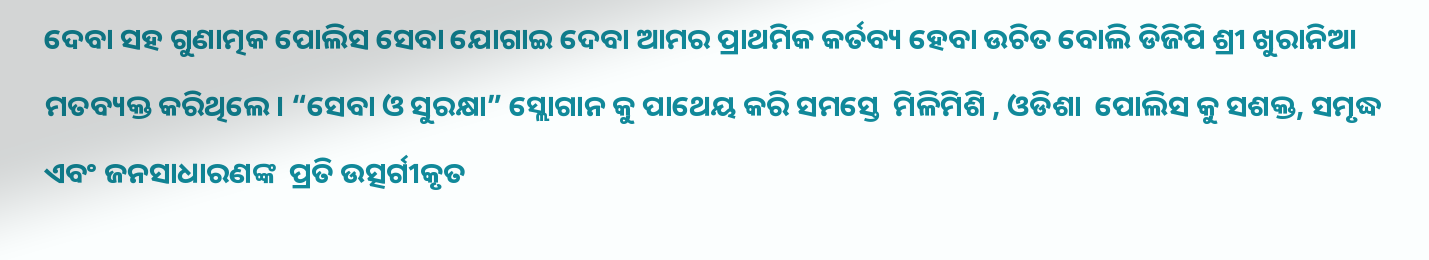ଦେବା ସହ ଗୁଣାତ୍ମକ ପୋଲିସ ସେବା ଯୋଗାଇ ଦେବା ଆମର ପ୍ରାଥମିକ କର୍ତବ୍ୟ ହେବା ଉଚିତ ବୋଲି ଡିଜିପି ଶ୍ରୀ ଖୁରାନିଆ ମତବ୍ୟକ୍ତ କରିଥିଲେ। “ସେବା ଓ ସୁରକ୍ଷା” ସ୍ଲୋଗାନ କୁ ପାଥେୟ କରି ସମସ୍ତେ  ମିଳିମିଶି , ଓଡିଶା  ପୋଲିସ କୁ ସଶକ୍ତ, ସମୃଦ୍ଧ ଏବଂ ଜନସାଧାରଣଙ୍କ  ପ୍ରତି ଉତ୍ସର୍ଗୀକୃତ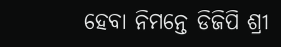ହେବା ନିମନ୍ତେ ଡିଜିପି ଶ୍ରୀ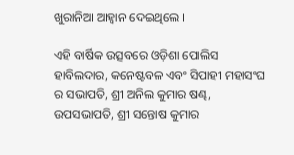ଖୁରାନିଆ ଆହ୍ଵାନ ଦେଇଥିଲେ ।

ଏହି ବାର୍ଷିକ ଉତ୍ସବରେ ଓଡ଼ିଶା ପୋଲିସ ହାବିଲଦାର, କନେଷ୍ଟବଳ ଏବଂ ସିପାହୀ ମହାସଂଘ ର ସଭାପତି, ଶ୍ରୀ ଅନିଲ କୁମାର ଷଣ୍ଢ, ଉପସଭାପତି, ଶ୍ରୀ ସନ୍ତୋଷ କୁମାର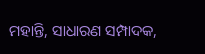ମହାନ୍ତି, ସାଧାରଣ ସମ୍ପାଦକ,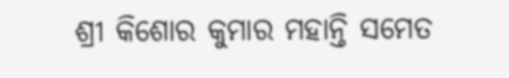ଶ୍ରୀ କିଶୋର କୁମାର ମହାନ୍ତି ସମେତ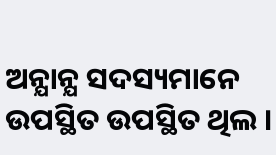ଅନ୍ଯାନ୍ଯ ସଦସ୍ୟମାନେ ଉପସ୍ଥିତ ଉପସ୍ଥିତ ଥିଲ ।